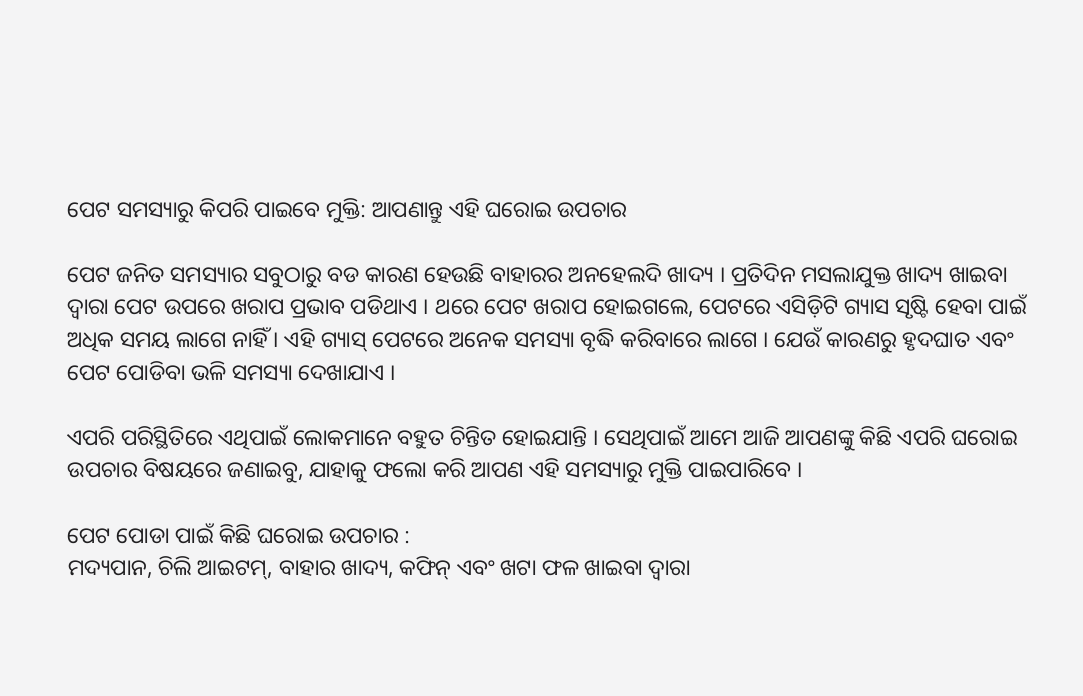ପେଟ ସମସ୍ୟାରୁ କିପରି ପାଇବେ ମୁକ୍ତି: ଆପଣାନ୍ତୁ ଏହି ଘରୋଇ ଉପଚାର

ପେଟ ଜନିତ ସମସ୍ୟାର ସବୁଠାରୁ ବଡ କାରଣ ହେଉଛି ବାହାରର ଅନହେଲଦି ଖାଦ୍ୟ । ପ୍ରତିଦିନ ମସଲାଯୁକ୍ତ ଖାଦ୍ୟ ଖାଇବା ଦ୍ୱାରା ପେଟ ଉପରେ ଖରାପ ପ୍ରଭାବ ପଡିଥାଏ । ଥରେ ପେଟ ଖରାପ ହୋଇଗଲେ, ପେଟରେ ଏସିଡ଼ିଟି ଗ୍ୟାସ ସୃଷ୍ଟି ହେବା ପାଇଁ ଅଧିକ ସମୟ ଲାଗେ ନାହିଁ । ଏହି ଗ୍ୟାସ୍ ପେଟରେ ଅନେକ ସମସ୍ୟା ବୃଦ୍ଧି କରିବାରେ ଲାଗେ । ଯେଉଁ କାରଣରୁ ହୃଦଘାତ ଏବଂ ପେଟ ପୋଡିବା ଭଳି ସମସ୍ୟା ଦେଖାଯାଏ ।

ଏପରି ପରିସ୍ଥିତିରେ ଏଥିପାଇଁ ଲୋକମାନେ ବହୁତ ଚିନ୍ତିତ ହୋଇଯାନ୍ତି । ସେଥିପାଇଁ ଆମେ ଆଜି ଆପଣଙ୍କୁ କିଛି ଏପରି ଘରୋଇ ଉପଚାର ବିଷୟରେ ଜଣାଇବୁ, ଯାହାକୁ ଫଲୋ କରି ଆପଣ ଏହି ସମସ୍ୟାରୁ ମୁକ୍ତି ପାଇପାରିବେ ।

ପେଟ ପୋଡା ପାଇଁ କିଛି ଘରୋଇ ଉପଚାର :
ମଦ୍ୟପାନ, ଚିଲି ଆଇଟମ୍, ବାହାର ଖାଦ୍ୟ, କଫିନ୍ ଏବଂ ଖଟା ଫଳ ଖାଇବା ଦ୍ୱାରା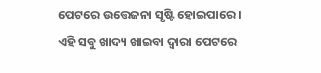ପେଟରେ ଉତ୍ତେଜନା ସୃଷ୍ଟି ହୋଇପାରେ । ଏହି ସବୁ ଖାଦ୍ୟ ଖାଇବା ଦ୍ୱାରା ପେଟରେ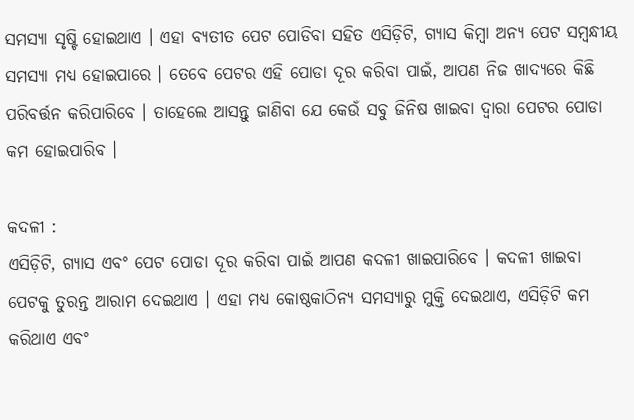ସମସ୍ୟା ସୃଷ୍ଟି ହୋଇଥାଏ । ଏହା ବ୍ୟତୀତ ପେଟ ପୋଡିବା ସହିତ ଏସିଡ଼ିଟି, ଗ୍ୟାସ କିମ୍ବା ଅନ୍ୟ ପେଟ ସମ୍ବନ୍ଧୀୟ ସମସ୍ୟା ମଧ୍ୟ ହୋଇପାରେ । ତେବେ ପେଟର ଏହି ପୋଡା ଦୂର କରିବା ପାଇଁ, ଆପଣ ନିଜ ଖାଦ୍ୟରେ କିଛି ପରିବର୍ତ୍ତନ କରିପାରିବେ । ତାହେଲେ ଆସନ୍ତୁ ଜାଣିବା ଯେ କେଉଁ ସବୁ ଜିନିଷ ଖାଇବା ଦ୍ୱାରା ପେଟର ପୋଡା କମ ହୋଇପାରିବ ।

କଦଳୀ :
ଏସିଡ଼ିଟି, ଗ୍ୟାସ ଏବଂ ପେଟ ପୋଡା ଦୂର କରିବା ପାଇଁ ଆପଣ କଦଳୀ ଖାଇପାରିବେ । କଦଳୀ ଖାଇବା ପେଟକୁ ତୁରନ୍ତ ଆରାମ ଦେଇଥାଏ । ଏହା ମଧ୍ୟ କୋଷ୍ଠକାଠିନ୍ୟ ସମସ୍ୟାରୁ ମୁକ୍ତି ଦେଇଥାଏ, ଏସିଡ଼ିଟି କମ କରିଥାଏ ଏବଂ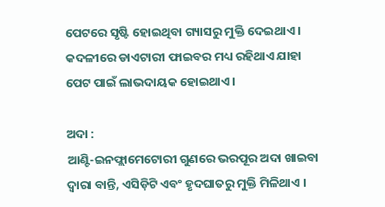ପେଟରେ ସୃଷ୍ଟି ହୋଇଥିବା ଗ୍ୟାସରୁ ମୁକ୍ତି ଦେଇଥାଏ । କଦଳୀରେ ଡାଏଟାରୀ ଫାଇବର ମଧ୍ୟ ରହିଥାଏ ଯାହା ପେଟ ପାଇଁ ଲାଭଦାୟକ ହୋଇଥାଏ ।

ଅଦା :
ଆଣ୍ଟି-ଇନଫ୍ଲାମେଟୋରୀ ଗୁଣରେ ଭରପୂର ଅଦା ଖାଇବା ଦ୍ୱାରା ବାନ୍ତି, ଏସିଡ଼ିଟି ଏବଂ ହୃଦଘାତରୁ ମୁକ୍ତି ମିଳିଥାଏ ।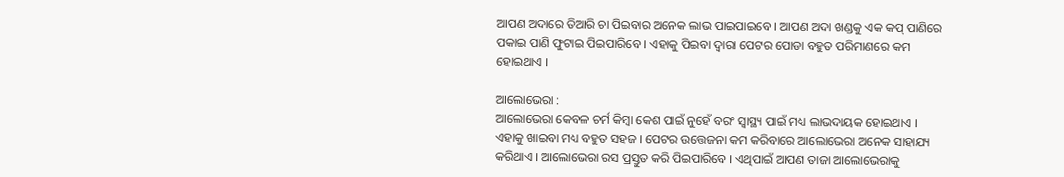ଆପଣ ଅଦାରେ ତିଆରି ଚା ପିଇବାର ଅନେକ ଲାଭ ପାଇପାଇବେ । ଆପଣ ଅଦା ଖଣ୍ଡକୁ ଏକ କପ୍ ପାଣିରେ ପକାଇ ପାଣି ଫୁଟାଇ ପିଇପାରିବେ । ଏହାକୁ ପିଇବା ଦ୍ୱାରା ପେଟର ପୋଡା ବହୁତ ପରିମାଣରେ କମ ହୋଇଥାଏ ।

ଆଲୋଭେରା :
ଆଲୋଭେରା କେବଳ ଚର୍ମ କିମ୍ବା କେଶ ପାଇଁ ନୁହେଁ ବରଂ ସ୍ୱାସ୍ଥ୍ୟ ପାଇଁ ମଧ୍ୟ ଲାଭଦାୟକ ହୋଇଥାଏ । ଏହାକୁ ଖାଇବା ମଧ୍ୟ ବହୁତ ସହଜ । ପେଟର ଉତ୍ତେଜନା କମ କରିବାରେ ଆଲୋଭେରା ଅନେକ ସାହାଯ୍ୟ କରିଥାଏ । ଆଲୋଭେରା ରସ ପ୍ରସ୍ତୁତ କରି ପିଇପାରିବେ । ଏଥିପାଇଁ ଆପଣ ତାଜା ଆଲୋଭେରାକୁ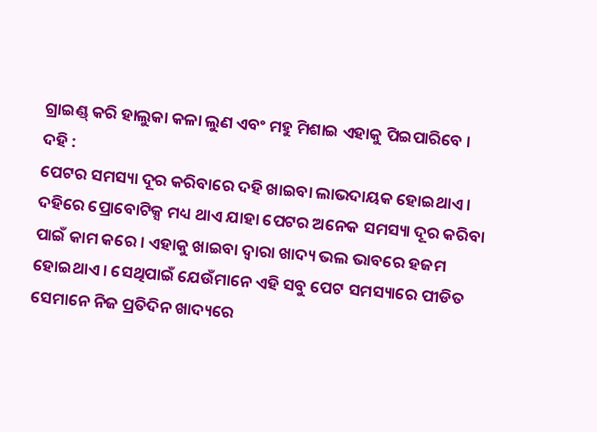ଗ୍ରାଇଣ୍ଡ୍ କରି ହାଲୁକା କଳା ଲୁଣ ଏବଂ ମହୁ ମିଶାଇ ଏହାକୁ ପିଇପାରିବେ ।
ଦହି :
ପେଟର ସମସ୍ୟା ଦୂର କରିବାରେ ଦହି ଖାଇବା ଲାଭଦାୟକ ହୋଇଥାଏ । ଦହିରେ ପ୍ରୋବୋଟିକ୍ସ ମଧ୍ୟ ଥାଏ ଯାହା ପେଟର ଅନେକ ସମସ୍ୟା ଦୂର କରିବା ପାଇଁ କାମ କରେ । ଏହାକୁ ଖାଇବା ଦ୍ୱାରା ଖାଦ୍ୟ ଭଲ ଭାବରେ ହଜମ ହୋଇଥାଏ । ସେଥିପାଇଁ ଯେଉଁମାନେ ଏହି ସବୁ ପେଟ ସମସ୍ୟାରେ ପୀଡିତ ସେମାନେ ନିଜ ପ୍ରତିଦିନ ଖାଦ୍ୟରେ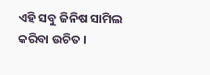ଏହି ସବୁ ଜିନିଷ ସାମିଲ କରିବା ଉଚିତ ।